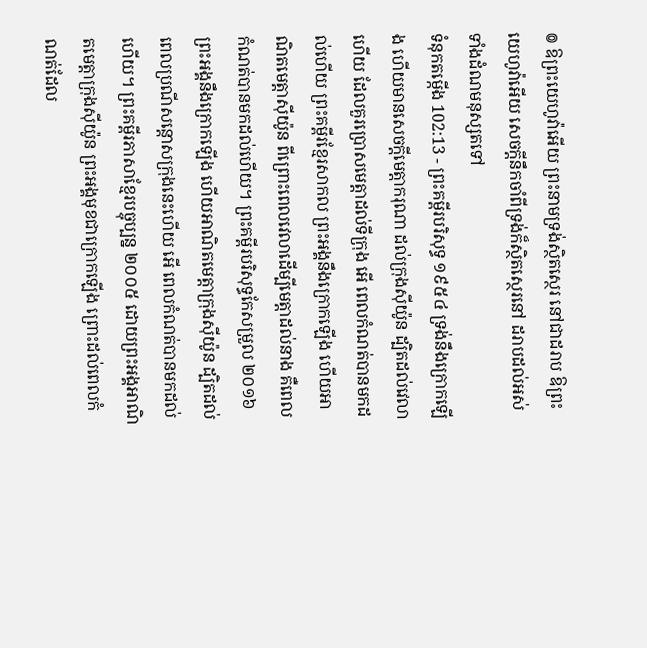៙ ឱព្រះយេហូវ៉ាអើយ ព្រះនាមទ្រង់ស្ថិតស្ថេរ នៅជាដរាប ឱព្រះយេហូវ៉ាអើយ សេចក្ដីនឹកចាំពីទ្រង់ក៏ស្ថិតស្ថេរនៅ ដរាបដល់អស់ទាំងដំណមនុស្សតទៅ
ទំនុកតម្កើង 102:13 - ព្រះគម្ពីរបរិសុទ្ធ ១៩៥៤ ទ្រង់នឹងក្រោកឡើង ហើយមានសេចក្ដីមេត្តាករុណា ដល់ក្រុងស៊ីយ៉ូន ដ្បិតដល់វេលាហើយ ដែលគួរប្រោសមេត្តាដល់ទីក្រុង អើ ពេលកំណត់បានមកដល់ហើយ ព្រះគម្ពីរខ្មែរសាកល ព្រះអង្គនឹងក្រោកឡើង ហើយអាណិតមេត្តាស៊ីយ៉ូន ពីព្រោះពេលវេលាដើម្បីមេត្តាដល់នាង គឺពេលកំណត់បានមកដល់ហើយ។ ព្រះគម្ពីរបរិសុទ្ធកែសម្រួល ២០១៦ ព្រះអង្គនឹងក្រោកឡើង ហើយអាណិតមេត្តាក្រុងស៊ីយ៉ូន ដ្បិតដល់ពេលប្រណីសន្ដោសក្រុងនេះហើយ អើ ពេលកំណត់បានមកដល់ហើយ។ ព្រះគម្ពីរភាសាខ្មែរបច្ចុប្បន្ន ២០០៥ ដោយព្រះអង្គអាណិតមេត្តាក្រុងស៊ីយ៉ូន ព្រះអង្គមុខជាក្រោកឡើង ព្រោះដល់ពេលកំណត់ដែល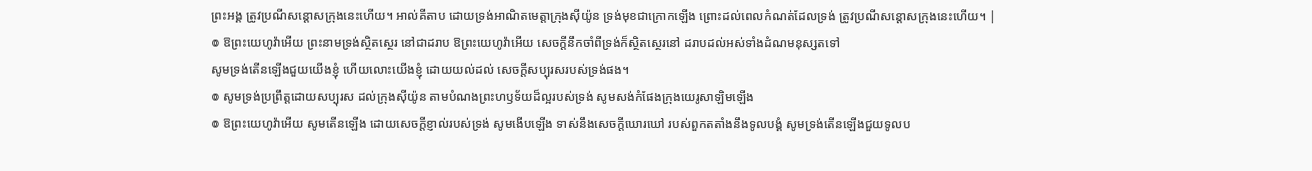ព្រះអង្គ ត្រូវប្រណីសន្ដោសក្រុងនេះហើយ។ អាល់គីតាប ដោយទ្រង់អាណិតមេត្តាក្រុងស៊ីយ៉ូន ទ្រង់មុខជាក្រោកឡើង ព្រោះដល់ពេលកំណត់ដែលទ្រង់ ត្រូវប្រណីសន្ដោសក្រុងនេះហើយ។ |
៙ ឱព្រះយេហូវ៉ាអើយ ព្រះនាមទ្រង់ស្ថិតស្ថេរ នៅជាដរាប ឱព្រះយេហូវ៉ាអើយ សេចក្ដីនឹកចាំពីទ្រង់ក៏ស្ថិតស្ថេរនៅ ដរាបដល់អស់ទាំងដំណមនុស្សតទៅ
សូមទ្រង់តើនឡើងជួយយើងខ្ញុំ ហើយលោះយើងខ្ញុំ ដោយយល់ដល់ សេចក្ដីសប្បុរសរបស់ទ្រង់ផង។
៙ សូមទ្រង់ប្រព្រឹត្តដោយសប្បុរស ដល់ក្រុងស៊ីយ៉ូន តាមបំណងព្រះហឫទ័យដ៏ល្អរបស់ទ្រង់ សូមសង់កំផែងក្រុងយេរូសាឡិមឡើង
៙ ឱព្រះយេហូវ៉ាអើយ សូមតើនឡើង ដោយសេចក្ដីខ្ញាល់របស់ទ្រង់ សូមងើបឡើង ទាស់នឹងសេចក្ដីឃោរឃៅ របស់ពួកតតាំងនឹងទូលបង្គំ សូមទ្រង់តើនឡើងជួយទូលប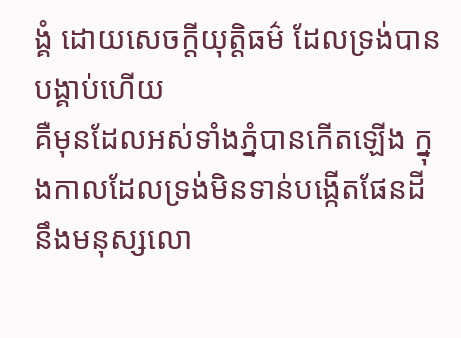ង្គំ ដោយសេចក្ដីយុត្តិធម៌ ដែលទ្រង់បានបង្គាប់ហើយ
គឺមុនដែលអស់ទាំងភ្នំបានកើតឡើង ក្នុងកាលដែលទ្រង់មិនទាន់បង្កើតផែនដី នឹងមនុស្សលោ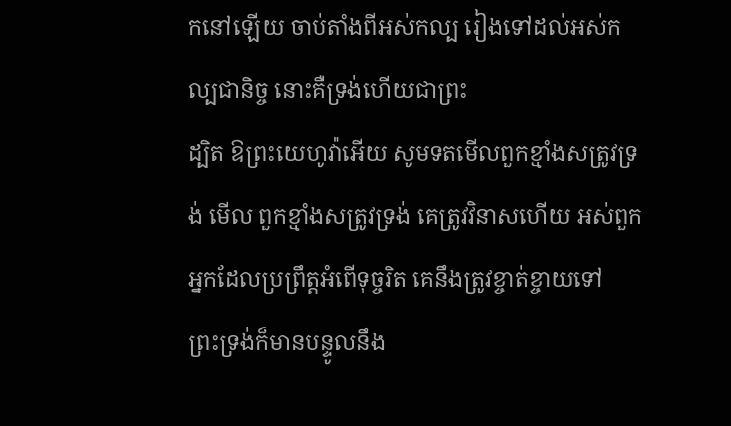កនៅឡើយ ចាប់តាំងពីអស់កល្ប រៀងទៅដល់អស់កល្បជានិច្ច នោះគឺទ្រង់ហើយជាព្រះ
ដ្បិត ឱព្រះយេហូវ៉ាអើយ សូមទតមើលពួកខ្មាំងសត្រូវទ្រង់ មើល ពួកខ្មាំងសត្រូវទ្រង់ គេត្រូវវិនាសហើយ អស់ពួកអ្នកដែលប្រព្រឹត្តអំពើទុច្ចរិត គេនឹងត្រូវខ្ចាត់ខ្ចាយទៅ
ព្រះទ្រង់ក៏មានបន្ទូលនឹង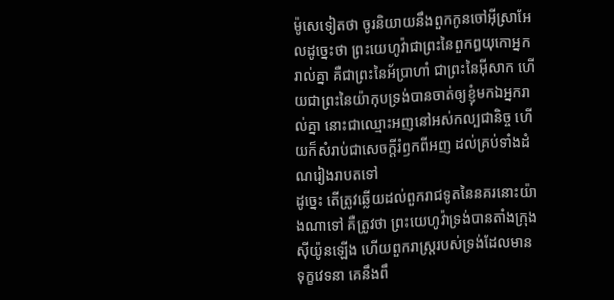ម៉ូសេទៀតថា ចូរនិយាយនឹងពួកកូនចៅអ៊ីស្រាអែលដូច្នេះថា ព្រះយេហូវ៉ាជាព្រះនៃពួកឰយុកោអ្នករាល់គ្នា គឺជាព្រះនៃអ័ប្រាហាំ ជាព្រះនៃអ៊ីសាក ហើយជាព្រះនៃយ៉ាកុបទ្រង់បានចាត់ឲ្យខ្ញុំមកឯអ្នករាល់គ្នា នោះជាឈ្មោះអញនៅអស់កល្បជានិច្ច ហើយក៏សំរាប់ជាសេចក្ដីរំឭកពីអញ ដល់គ្រប់ទាំងដំណរៀងរាបតទៅ
ដូច្នេះ តើត្រូវឆ្លើយដល់ពួករាជទូតនៃនគរនោះយ៉ាងណាទៅ គឺត្រូវថា ព្រះយេហូវ៉ាទ្រង់បានតាំងក្រុងស៊ីយ៉ូនឡើង ហើយពួករាស្ត្ររបស់ទ្រង់ដែលមានទុក្ខវេទនា គេនឹងពឹ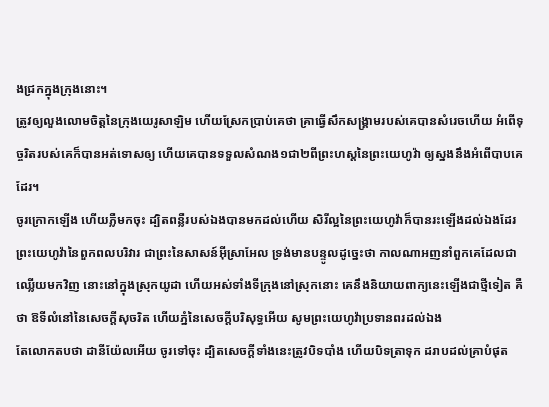ងជ្រកក្នុងក្រុងនោះ។
ត្រូវឲ្យលួងលោមចិត្តនៃក្រុងយេរូសាឡិម ហើយស្រែកប្រាប់គេថា គ្រាធ្វើសឹកសង្គ្រាមរបស់គេបានសំរេចហើយ អំពើទុច្ចរិតរបស់គេក៏បានអត់ទោសឲ្យ ហើយគេបានទទួលសំណង១ជា២ពីព្រះហស្តនៃព្រះយេហូវ៉ា ឲ្យស្នងនឹងអំពើបាបគេដែរ។
ចូរក្រោកឡើង ហើយភ្លឺមកចុះ ដ្បិតពន្លឺរបស់ឯងបានមកដល់ហើយ សិរីល្អនៃព្រះយេហូវ៉ាក៏បានរះឡើងដល់ឯងដែរ
ព្រះយេហូវ៉ានៃពួកពលបរិវារ ជាព្រះនៃសាសន៍អ៊ីស្រាអែល ទ្រង់មានបន្ទូលដូច្នេះថា កាលណាអញនាំពួកគេដែលជាឈ្លើយមកវិញ នោះនៅក្នុងស្រុកយូដា ហើយអស់ទាំងទីក្រុងនៅស្រុកនោះ គេនឹងនិយាយពាក្យនេះឡើងជាថ្មីទៀត គឺថា ឱទីលំនៅនៃសេចក្ដីសុចរិត ហើយភ្នំនៃសេចក្ដីបរិសុទ្ធអើយ សូមព្រះយេហូវ៉ាប្រទានពរដល់ឯង
តែលោកតបថា ដានីយ៉ែលអើយ ចូរទៅចុះ ដ្បិតសេចក្ដីទាំងនេះត្រូវបិទបាំង ហើយបិទត្រាទុក ដរាបដល់គ្រាបំផុត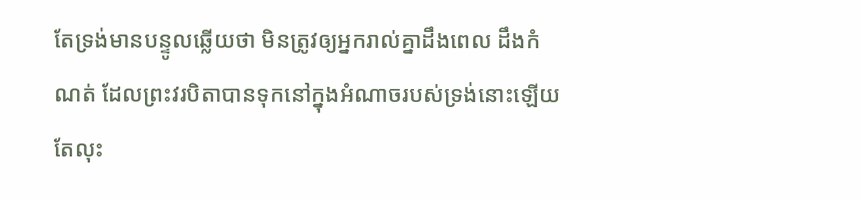តែទ្រង់មានបន្ទូលឆ្លើយថា មិនត្រូវឲ្យអ្នករាល់គ្នាដឹងពេល ដឹងកំណត់ ដែលព្រះវរបិតាបានទុកនៅក្នុងអំណាចរបស់ទ្រង់នោះឡើយ
តែលុះ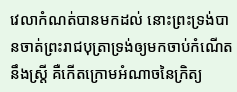វេលាកំណត់បានមកដល់ នោះព្រះទ្រង់បានចាត់ព្រះរាជបុត្រាទ្រង់ឲ្យមកចាប់កំណើតនឹងស្ត្រី គឺកើតក្រោមអំណាចនៃក្រិត្យ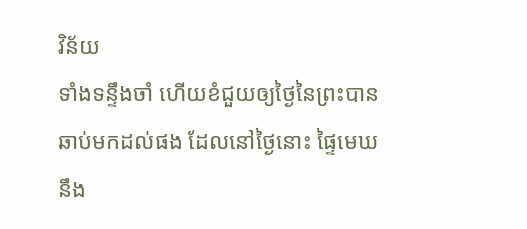វិន័យ
ទាំងទន្ទឹងចាំ ហើយខំជួយឲ្យថ្ងៃនៃព្រះបានឆាប់មកដល់ផង ដែលនៅថ្ងៃនោះ ផ្ទៃមេឃនឹង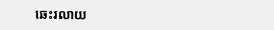ឆេះរលាយ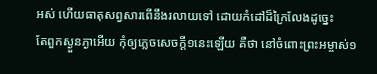អស់ ហើយធាតុសព្វសារពើនឹងរលាយទៅ ដោយកំដៅដ៏ក្រៃលែងដូច្នេះ
តែពួកស្ងួនភ្ងាអើយ កុំឲ្យភ្លេចសេចក្ដី១នេះឡើយ គឺថា នៅចំពោះព្រះអម្ចាស់១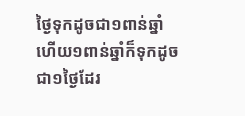ថ្ងៃទុកដូចជា១ពាន់ឆ្នាំ ហើយ១ពាន់ឆ្នាំក៏ទុកដូចជា១ថ្ងៃដែរ